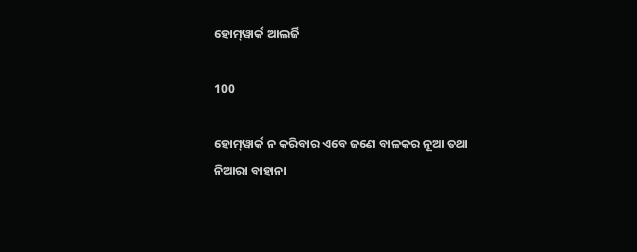ହୋମ୍‌ୱାର୍କ ଆଲର୍ଜି

100

ହୋମ୍‌ୱାର୍କ ନ କରିବାର ଏବେ ଜଣେ ବାଳକର ନୂଆ ତଥା ନିଆରା ବାହାନା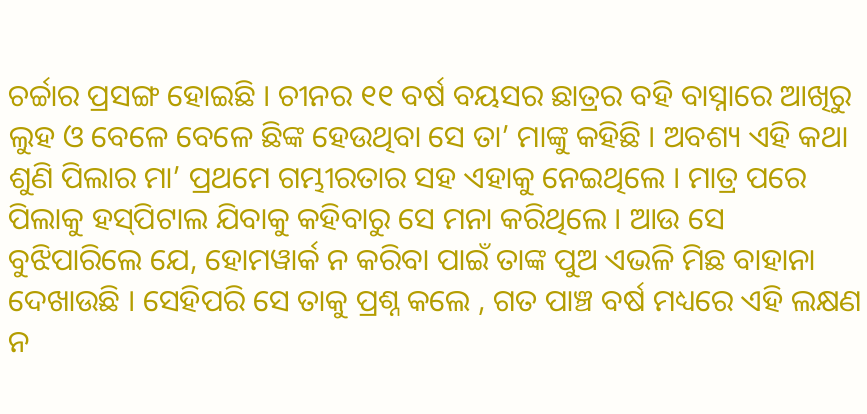ଚର୍ଚ୍ଚାର ପ୍ରସଙ୍ଗ ହୋଇଛି । ଚୀନର ୧୧ ବର୍ଷ ବୟସର ଛାତ୍ରର ବହି ବାସ୍ନାରେ ଆଖିରୁ ଲୁହ ଓ ବେଳେ ବେଳେ ଛିଙ୍କ ହେଉଥିବା ସେ ତା’ ମାଙ୍କୁ କହିଛି । ଅବଶ୍ୟ ଏହି କଥା ଶୁଣି ପିଲାର ମା’ ପ୍ରଥମେ ଗମ୍ଭୀରତାର ସହ ଏହାକୁ ନେଇଥିଲେ । ମାତ୍ର ପରେ ପିଲାକୁ ହସ୍‌ପିଟାଲ ଯିବାକୁ କହିବାରୁ ସେ ମନା କରିଥିଲେ । ଆଉ ସେ ବୁଝିପାରିଲେ ଯେ, ହୋମୱାର୍କ ନ କରିବା ପାଇଁ ତାଙ୍କ ପୁଅ ଏଭଳି ମିଛ ବାହାନା ଦେଖାଉଛି । ସେହିପରି ସେ ତାକୁ ପ୍ରଶ୍ନ କଲେ , ଗତ ପାଞ୍ଚ ବର୍ଷ ମଧ୍ୟରେ ଏହି ଲକ୍ଷଣ ନ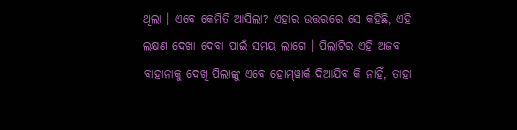ଥିଲା । ଏବେ କେମିତି ଆସିଲା? ଏହାର ଉତ୍ତରରେ ସେ କହିଛି, ଏହି ଲକ୍ଷଣ ଦେଖା ଦେବା ପାଇଁ ସମୟ ଲାଗେ । ପିଲାଟିର ଏହି ଅଜବ ବାହାନାକୁ ଦେଖି ପିଲାଙ୍କୁ ଏବେ ହୋମ୍‌ୱାର୍କ ଦିଆଯିବ କି ନାହିଁ, ତାହା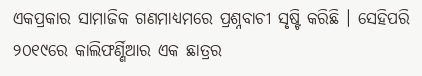ଏକପ୍ରକାର ସାମାଜିକ ଗଣମାଧ୍ୟମରେ ପ୍ରଶ୍ନବାଚୀ ସୃଷ୍ଟି କରିଛି । ସେହିପରି ୨୦୧୯ରେ କାଲିଫର୍ଣ୍ଣିଆର ଏକ ଛାତ୍ରର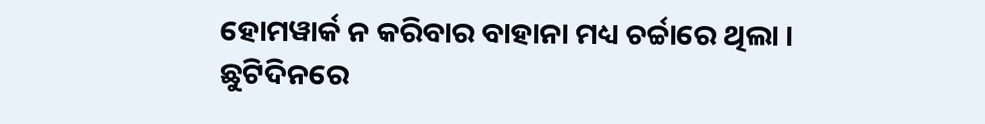ହୋମୱାର୍କ ନ କରିବାର ବାହାନା ମଧ୍ୟ ଚର୍ଚ୍ଚାରେ ଥିଲା । ଛୁଟିଦିନରେ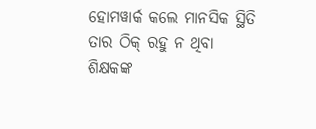ହୋମୱାର୍କ କଲେ ମାନସିକ ସ୍ଥିତି ତାର ଠିକ୍ ରହୁ ନ ଥିବା ଶିକ୍ଷକଙ୍କ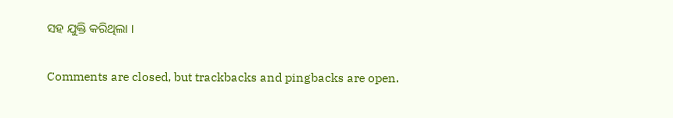ସହ ଯୁକ୍ତି କରିଥିଲା ।

Comments are closed, but trackbacks and pingbacks are open.